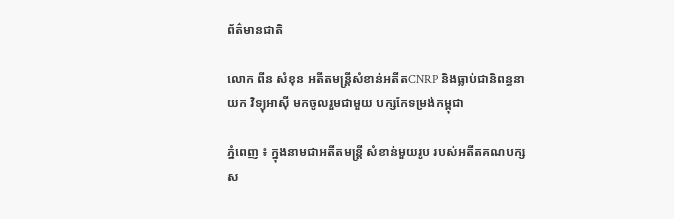ព័ត៌មានជាតិ

លោក ពីន សំខុន អតីតមន្រ្តីសំខាន់អតីតCNRP និងធ្លាប់ជានិពន្ធនាយក វិទ្យុអាស៊ី មកចូលរួមជាមួយ បក្សកែទម្រង់កម្ពុជា

ភ្នំពេញ ៖ ក្នុងនាមជាអតីតមន្រ្តី សំខាន់មួយរូប របស់អតីតគណបក្សស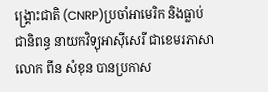ង្រ្គោះជាតិ (CNRP)ប្រចាំអាមេរិក និងធ្លាប់ជានិពន្ធ នាយកវិទ្យុអាស៊ីសេរី ជាខេមរភាសាលោក ពីន សំខុន បានប្រកាស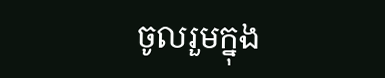ចូលរួមក្នុង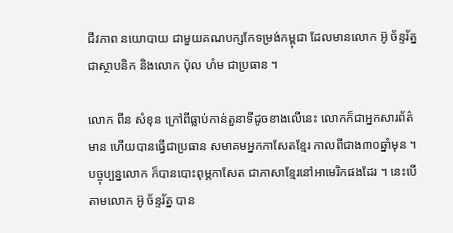ជីវភាព នយោបាយ ជាមួយគណបក្សកែទម្រង់កម្ពុជា ដែលមានលោក អ៊ូ ច័ន្ទរ័ត្នជាស្ថាបនិក និងលោក ប៉ុល ហំម ជាប្រធាន ។

លោក ពីន សំខុន ក្រៅពីធ្លាប់កាន់តួនាទីដូចខាងលើនេះ លោកក៏ជាអ្នកសារព័ត៌មាន ហើយបានធ្វើជាប្រធាន សមាគមអ្នកកាសែតខ្មែរ កាលពីជាង៣០ឆ្នាំមុន ។ បច្ចុប្បន្នលោក ក៏បានបោះពុម្ភកាសែត ជាភាសាខ្មែរនៅអាមេរិកផងដែរ ។ នេះបើតាមលោក អ៊ូ ច័ន្ទរ័ត្ន បាន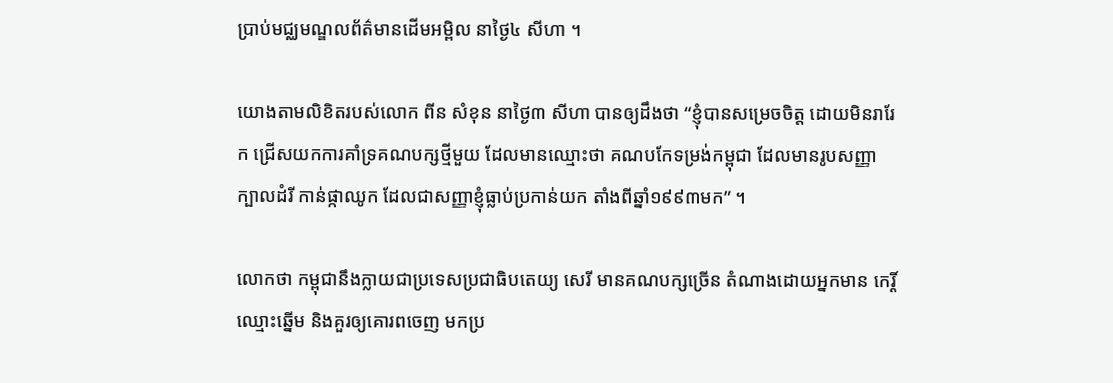ប្រាប់មជ្ឈមណ្ឌលព័ត៌មានដើមអម្ពិល នាថ្ងៃ៤ សីហា ។

យោងតាមលិខិតរបស់លោក ពីន សំខុន នាថ្ងៃ៣ សីហា បានឲ្យដឹងថា “ខ្ញុំបានសម្រេចចិត្ត ដោយមិនរារែក ជ្រើសយកការគាំទ្រគណបក្សថ្មីមួយ ដែលមានឈ្មោះថា គណបកែទម្រង់កម្ពុជា ដែលមានរូបសញ្ញាក្បាលដំរី កាន់ផ្កាឈូក ដែលជាសញ្ញាខ្ញុំធ្លាប់ប្រកាន់យក តាំងពីឆ្នាំ១៩៩៣មក” ។

លោកថា កម្ពុជានឹងក្លាយជាប្រទេសប្រជាធិបតេយ្យ សេរី មានគណបក្សច្រើន តំណាងដោយអ្នកមាន កេរ្តិ៍ឈ្មោះឆ្នើម និងគួរឲ្យគោរពចេញ មកប្រ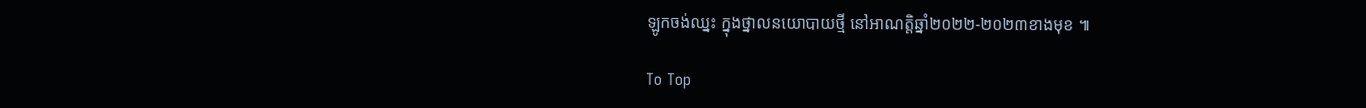ឡូកចង់ឈ្នះ ក្នុងថ្នាលនយោបាយថ្មី នៅអាណត្តិឆ្នាំ២០២២-២០២៣ខាងមុខ ៕

To Top